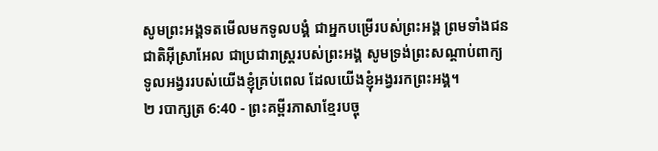សូមព្រះអង្គទតមើលមកទូលបង្គំ ជាអ្នកបម្រើរបស់ព្រះអង្គ ព្រមទាំងជនជាតិអ៊ីស្រាអែល ជាប្រជារាស្ត្ររបស់ព្រះអង្គ សូមទ្រង់ព្រះសណ្ដាប់ពាក្យទូលអង្វររបស់យើងខ្ញុំគ្រប់ពេល ដែលយើងខ្ញុំអង្វររកព្រះអង្គ។
២ របាក្សត្រ 6:40 - ព្រះគម្ពីរភាសាខ្មែរបច្ចុ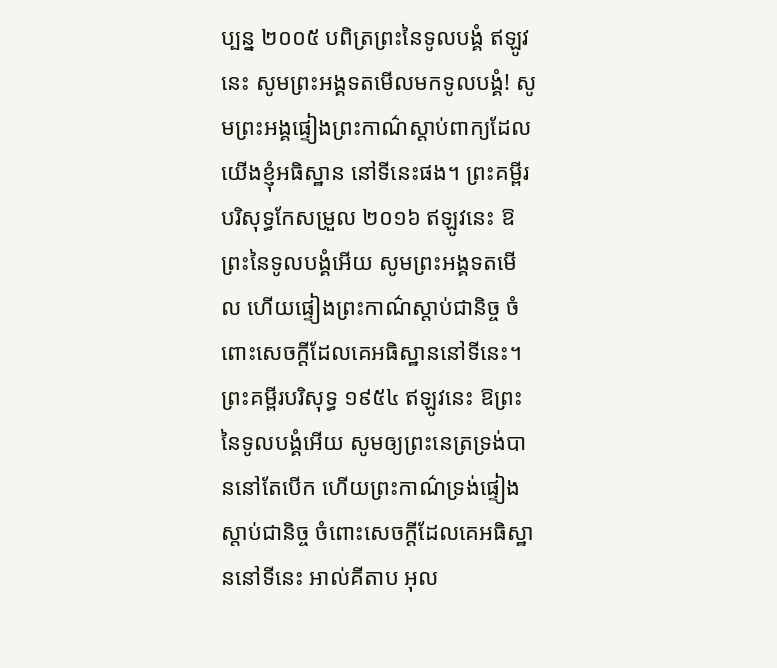ប្បន្ន ២០០៥ បពិត្រព្រះនៃទូលបង្គំ ឥឡូវនេះ សូមព្រះអង្គទតមើលមកទូលបង្គំ! សូមព្រះអង្គផ្ទៀងព្រះកាណ៌ស្ដាប់ពាក្យដែលយើងខ្ញុំអធិស្ឋាន នៅទីនេះផង។ ព្រះគម្ពីរបរិសុទ្ធកែសម្រួល ២០១៦ ឥឡូវនេះ ឱព្រះនៃទូលបង្គំអើយ សូមព្រះអង្គទតមើល ហើយផ្ទៀងព្រះកាណ៌ស្តាប់ជានិច្ច ចំពោះសេចក្ដីដែលគេអធិស្ឋាននៅទីនេះ។ ព្រះគម្ពីរបរិសុទ្ធ ១៩៥៤ ឥឡូវនេះ ឱព្រះនៃទូលបង្គំអើយ សូមឲ្យព្រះនេត្រទ្រង់បាននៅតែបើក ហើយព្រះកាណ៌ទ្រង់ផ្ទៀងស្តាប់ជានិច្ច ចំពោះសេចក្ដីដែលគេអធិស្ឋាននៅទីនេះ អាល់គីតាប អុល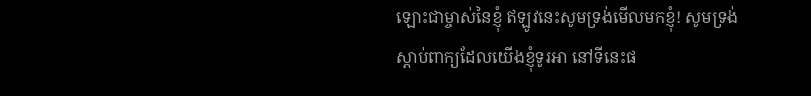ឡោះជាម្ចាស់នៃខ្ញុំ ឥឡូវនេះសូមទ្រង់មើលមកខ្ញុំ! សូមទ្រង់ស្តាប់ពាក្យដែលយើងខ្ញុំទូរអា នៅទីនេះផ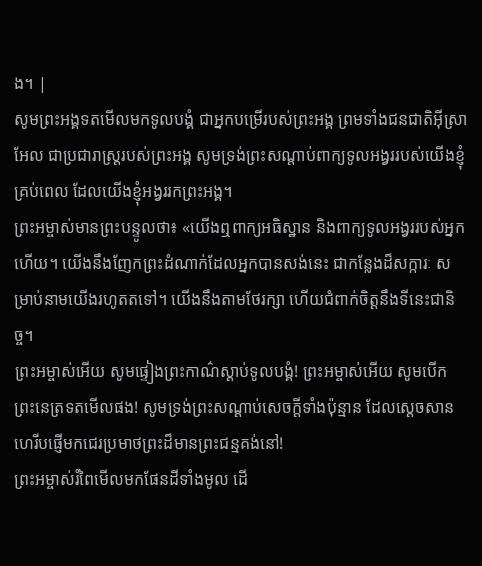ង។ |
សូមព្រះអង្គទតមើលមកទូលបង្គំ ជាអ្នកបម្រើរបស់ព្រះអង្គ ព្រមទាំងជនជាតិអ៊ីស្រាអែល ជាប្រជារាស្ត្ររបស់ព្រះអង្គ សូមទ្រង់ព្រះសណ្ដាប់ពាក្យទូលអង្វររបស់យើងខ្ញុំគ្រប់ពេល ដែលយើងខ្ញុំអង្វររកព្រះអង្គ។
ព្រះអម្ចាស់មានព្រះបន្ទូលថា៖ «យើងឮពាក្យអធិស្ឋាន និងពាក្យទូលអង្វររបស់អ្នកហើយ។ យើងនឹងញែកព្រះដំណាក់ដែលអ្នកបានសង់នេះ ជាកន្លែងដ៏សក្ការៈ សម្រាប់នាមយើងរហូតតទៅ។ យើងនឹងតាមថែរក្សា ហើយជំពាក់ចិត្តនឹងទីនេះជានិច្ច។
ព្រះអម្ចាស់អើយ សូមផ្ទៀងព្រះកាណ៌ស្ដាប់ទូលបង្គំ! ព្រះអម្ចាស់អើយ សូមបើកព្រះនេត្រទតមើលផង! សូមទ្រង់ព្រះសណ្ដាប់សេចក្ដីទាំងប៉ុន្មាន ដែលស្ដេចសានហេរីបផ្ញើមកជេរប្រមាថព្រះដ៏មានព្រះជន្មគង់នៅ!
ព្រះអម្ចាស់រំពៃមើលមកផែនដីទាំងមូល ដើ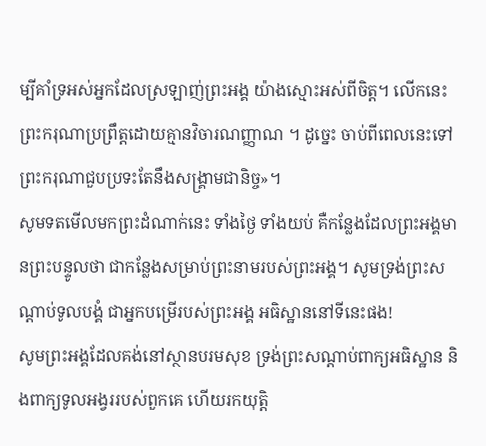ម្បីគាំទ្រអស់អ្នកដែលស្រឡាញ់ព្រះអង្គ យ៉ាងស្មោះអស់ពីចិត្ត។ លើកនេះ ព្រះករុណាប្រព្រឹត្តដោយគ្មានវិចារណញ្ញាណ ។ ដូច្នេះ ចាប់ពីពេលនេះទៅ ព្រះករុណាជួបប្រទះតែនឹងសង្គ្រាមជានិច្ច»។
សូមទតមើលមកព្រះដំណាក់នេះ ទាំងថ្ងៃ ទាំងយប់ គឺកន្លែងដែលព្រះអង្គមានព្រះបន្ទូលថា ជាកន្លែងសម្រាប់ព្រះនាមរបស់ព្រះអង្គ។ សូមទ្រង់ព្រះសណ្ដាប់ទូលបង្គំ ជាអ្នកបម្រើរបស់ព្រះអង្គ អធិស្ឋាននៅទីនេះផង!
សូមព្រះអង្គដែលគង់នៅស្ថានបរមសុខ ទ្រង់ព្រះសណ្ដាប់ពាក្យអធិស្ឋាន និងពាក្យទូលអង្វររបស់ពួកគេ ហើយរកយុត្តិ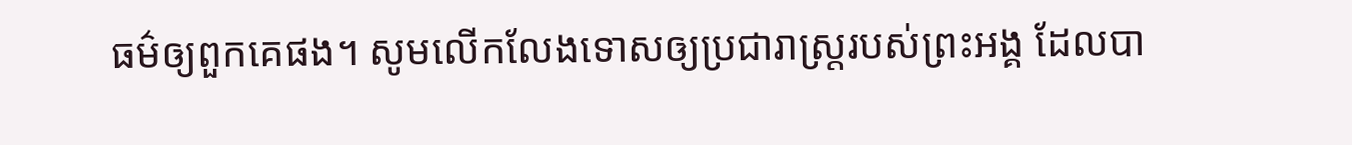ធម៌ឲ្យពួកគេផង។ សូមលើកលែងទោសឲ្យប្រជារាស្ត្ររបស់ព្រះអង្គ ដែលបា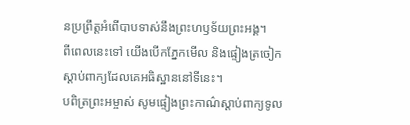នប្រព្រឹត្តអំពើបាបទាស់នឹងព្រះហឫទ័យព្រះអង្គ។
ពីពេលនេះទៅ យើងបើកភ្នែកមើល និងផ្ទៀងត្រចៀកស្ដាប់ពាក្យដែលគេអធិស្ឋាននៅទីនេះ។
បពិត្រព្រះអម្ចាស់ សូមផ្ទៀងព្រះកាណ៌ស្ដាប់ពាក្យទូល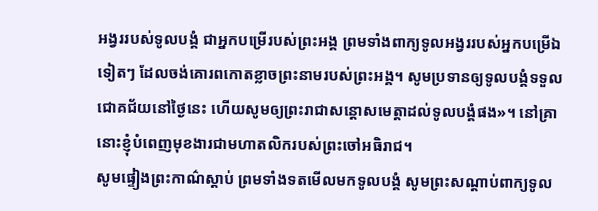អង្វររបស់ទូលបង្គំ ជាអ្នកបម្រើរបស់ព្រះអង្គ ព្រមទាំងពាក្យទូលអង្វររបស់អ្នកបម្រើឯទៀតៗ ដែលចង់គោរពកោតខ្លាចព្រះនាមរបស់ព្រះអង្គ។ សូមប្រទានឲ្យទូលបង្គំទទួលជោគជ័យនៅថ្ងៃនេះ ហើយសូមឲ្យព្រះរាជាសន្ដោសមេត្តាដល់ទូលបង្គំផង»។ នៅគ្រានោះខ្ញុំបំពេញមុខងារជាមហាតលិករបស់ព្រះចៅអធិរាជ។
សូមផ្ទៀងព្រះកាណ៌ស្ដាប់ ព្រមទាំងទតមើលមកទូលបង្គំ សូមព្រះសណ្ដាប់ពាក្យទូល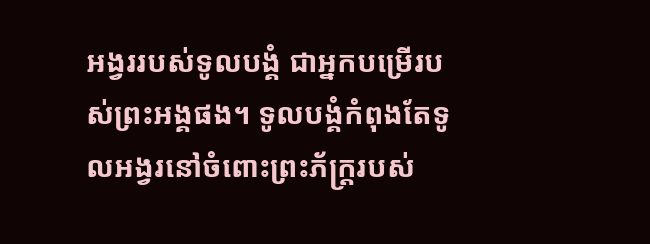អង្វររបស់ទូលបង្គំ ជាអ្នកបម្រើរបស់ព្រះអង្គផង។ ទូលបង្គំកំពុងតែទូលអង្វរនៅចំពោះព្រះភ័ក្ត្ររបស់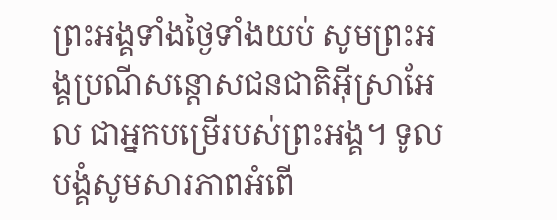ព្រះអង្គទាំងថ្ងៃទាំងយប់ សូមព្រះអង្គប្រណីសន្ដោសជនជាតិអ៊ីស្រាអែល ជាអ្នកបម្រើរបស់ព្រះអង្គ។ ទូលបង្គំសូមសារភាពអំពើ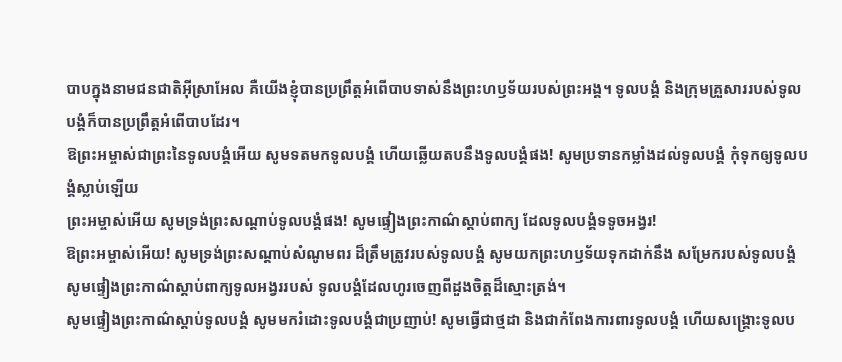បាបក្នុងនាមជនជាតិអ៊ីស្រាអែល គឺយើងខ្ញុំបានប្រព្រឹត្តអំពើបាបទាស់នឹងព្រះហឫទ័យរបស់ព្រះអង្គ។ ទូលបង្គំ និងក្រុមគ្រួសាររបស់ទូលបង្គំក៏បានប្រព្រឹត្តអំពើបាបដែរ។
ឱព្រះអម្ចាស់ជាព្រះនៃទូលបង្គំអើយ សូមទតមកទូលបង្គំ ហើយឆ្លើយតបនឹងទូលបង្គំផង! សូមប្រទានកម្លាំងដល់ទូលបង្គំ កុំទុកឲ្យទូលបង្គំស្លាប់ឡើយ
ព្រះអម្ចាស់អើយ សូមទ្រង់ព្រះសណ្ដាប់ទូលបង្គំផង! សូមផ្ទៀងព្រះកាណ៌ស្ដាប់ពាក្យ ដែលទូលបង្គំទទូចអង្វរ!
ឱព្រះអម្ចាស់អើយ! សូមទ្រង់ព្រះសណ្ដាប់សំណូមពរ ដ៏ត្រឹមត្រូវរបស់ទូលបង្គំ សូមយកព្រះហឫទ័យទុកដាក់នឹង សម្រែករបស់ទូលបង្គំ សូមផ្ទៀងព្រះកាណ៌ស្ដាប់ពាក្យទូលអង្វររបស់ ទូលបង្គំដែលហូរចេញពីដួងចិត្តដ៏ស្មោះត្រង់។
សូមផ្ទៀងព្រះកាណ៌ស្ដាប់ទូលបង្គំ សូមមករំដោះទូលបង្គំជាប្រញាប់! សូមធ្វើជាថ្មដា និងជាកំពែងការពារទូលបង្គំ ហើយសង្គ្រោះទូលប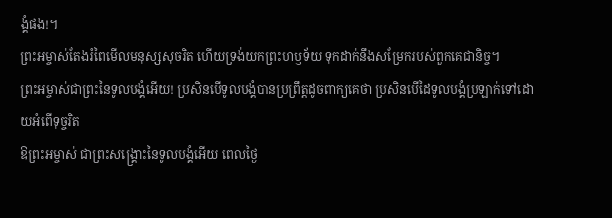ង្គំផង!។
ព្រះអម្ចាស់តែងរំពៃមើលមនុស្សសុចរិត ហើយទ្រង់យកព្រះហឫទ័យ ទុកដាក់នឹងសម្រែករបស់ពួកគេជានិច្ច។
ព្រះអម្ចាស់ជាព្រះនៃទូលបង្គំអើយ! ប្រសិនបើទូលបង្គំបានប្រព្រឹត្តដូចពាក្យគេថា ប្រសិនបើដៃទូលបង្គំប្រឡាក់ទៅដោយអំពើទុច្ចរិត
ឱព្រះអម្ចាស់ ជាព្រះសង្គ្រោះនៃទូលបង្គំអើយ ពេលថ្ងៃ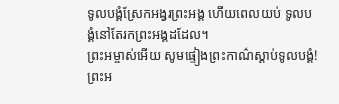ទូលបង្គំស្រែកអង្វរព្រះអង្គ ហើយពេលយប់ ទូលបង្គំនៅតែរកព្រះអង្គដដែល។
ព្រះអម្ចាស់អើយ សូមផ្ទៀងព្រះកាណ៌ស្ដាប់ទូលបង្គំ! ព្រះអ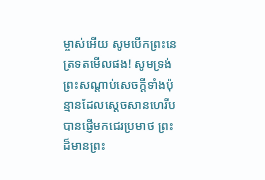ម្ចាស់អើយ សូមបើកព្រះនេត្រទតមើលផង! សូមទ្រង់ព្រះសណ្ដាប់សេចក្ដីទាំងប៉ុន្មានដែលស្ដេចសានហេរីបបានផ្ញើមកជេរប្រមាថ ព្រះដ៏មានព្រះ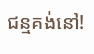ជន្មគង់នៅ!